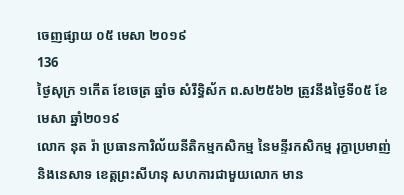ចេញផ្សាយ ០៥ មេសា ២០១៩
136
ថ្ងៃសុក្រ ១កើត ខែចេត្រ ឆ្នាំច សំរឹទ្ធិស័ក ព.ស២៥៦២ ត្រូវនឹងថ្ងៃទី០៥ ខែមេសា ឆ្នាំ២០១៩
លោក នុត រ៉ា ប្រធានការិល័យនីតិកម្មកសិកម្ម នៃមន្ទីរកសិកម្ម រុក្ខាប្រមាញ់ និងនេសាទ ខេត្តព្រះសីហនុ សហការជាមួយលោក មាន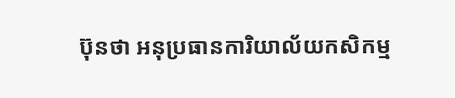ប៊ុនថា អនុប្រធានការិយាល័យកសិកម្ម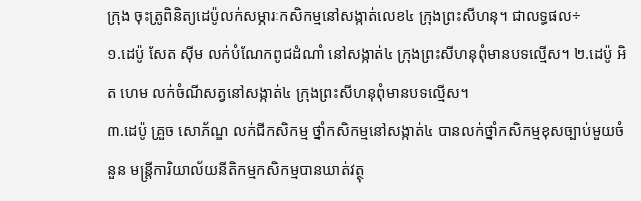ក្រុង ចុះត្រូពិនិត្យដេប៉ូលក់សម្ភារៈកសិកម្មនៅសង្កាត់លេខ៤ ក្រុងព្រះសីហនុ។ ជាលទ្ធផល÷
១.ដេប៉ូ សែត សុីម លក់បំណែកពូជដំណាំ នៅសង្កាត់៤ ក្រុងព្រះសីហនុពុំមានបទល្មើស។ ២.ដេប៉ូ អិត ហេម លក់ចំណីសត្វនៅសង្កាត់៤ ក្រុងព្រះសីហនុពុំមានបទល្មើស។
៣.ដេប៉ូ គ្រួច សោភ័ណ្ឌ លក់ជីកសិកម្ម ថ្នាំកសិកម្មនៅសង្កាត់៤ បានលក់ថ្នាំកសិកម្មខុសច្បាប់មួយចំនួន មន្ត្រីការិយាល័យនីតិកម្មកសិកម្មបានឃាត់វត្ថុ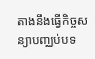តាងនឹងធ្វើកិច្ចសន្យាបញ្ឈប់បទ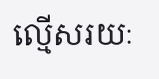ល្មើសរយៈ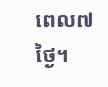ពេល៧ថ្ងៃ។